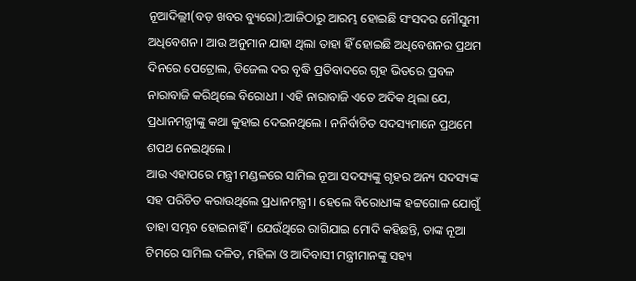ନୂଆଦିଲ୍ଲୀ(ବଡ଼ ଖବର ବ୍ୟୁରୋ):ଆଜିଠାରୁ ଆରମ୍ଭ ହୋଇଛି ସଂସଦର ମୌସୁମୀ ଅଧିବେଶନ । ଆଉ ଅନୁମାନ ଯାହା ଥିଲା ତାହା ହିଁ ହୋଇଛି ଅଧିବେଶନର ପ୍ରଥମ ଦିନରେ ପେଟ୍ରୋଲ, ଡିଜେଲ ଦର ବୃଦ୍ଧି ପ୍ରତିବାଦରେ ଗୃହ ଭିତରେ ପ୍ରବଳ ନାରାବାଜି କରିଥିଲେ ବିରୋଧୀ । ଏହି ନାରାବାଜି ଏତେ ଅଦିକ ଥିଲା ଯେ, ପ୍ରଧାନମନ୍ତ୍ରୀଙ୍କୁ କଥା କୁହାଇ ଦେଇନଥିଲେ । ନନିର୍ବାଚିତ ସଦସ୍ୟମାନେ ପ୍ରଥମେ ଶପଥ ନେଇଥିଲେ ।
ଆଉ ଏହାପରେ ମନ୍ତ୍ରୀ ମଣ୍ଡଳରେ ସାମିଲ ନୂଆ ସଦସ୍ୟଙ୍କୁ ଗୃହର ଅନ୍ୟ ସଦସ୍ୟଙ୍କ ସହ ପରିଚିତ କରାଉଥିଲେ ପ୍ରଧାନମନ୍ତ୍ରୀ । ହେଲେ ବିରୋଧୀଙ୍କ ହଟ୍ଟଗୋଳ ଯୋଗୁଁ ତାହା ସମ୍ଭବ ହୋଇନାହିଁ । ଯେଉଁଥିରେ ରାଗିଯାଇ ମୋଦି କହିଛନ୍ତି, ତାଙ୍କ ନୂଆ ଟିମରେ ସାମିଲ ଦଳିତ, ମହିଳା ଓ ଆଦିବାସୀ ମନ୍ତ୍ରୀମାନଙ୍କୁ ସହ୍ୟ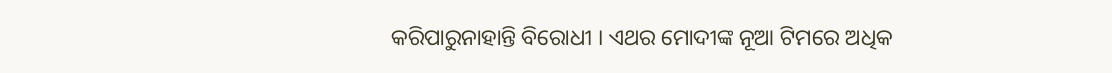କରିପାରୁନାହାନ୍ତି ବିରୋଧୀ । ଏଥର ମୋଦୀଙ୍କ ନୂଆ ଟିମରେ ଅଧିକ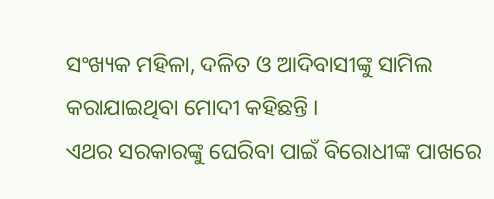ସଂଖ୍ୟକ ମହିଳା, ଦଳିତ ଓ ଆଦିବାସୀଙ୍କୁ ସାମିଲ କରାଯାଇଥିବା ମୋଦୀ କହିଛନ୍ତି ।
ଏଥର ସରକାରଙ୍କୁ ଘେରିବା ପାଇଁ ବିରୋଧୀଙ୍କ ପାଖରେ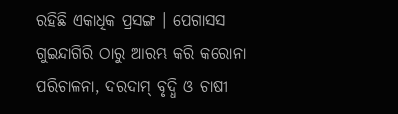ରହିଛି ଏକାଧିକ ପ୍ରସଙ୍ଗ । ପେଗାସସ ଗୁଇନ୍ଦାଗିରି ଠାରୁ ଆରମ୍ଭ କରି କରୋନା ପରିଚାଳନା, ଦରଦାମ୍ ବୃଦ୍ଧି ଓ ଚାଷୀ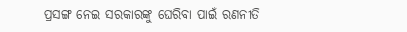ପ୍ରସଙ୍ଗ ନେଇ ସରକାରଙ୍କୁ ଘେରିବା ପାଇଁ ରଣନୀତି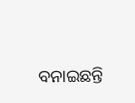ବନାଇଛନ୍ତି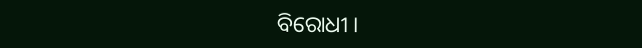ବିରୋଧୀ ।